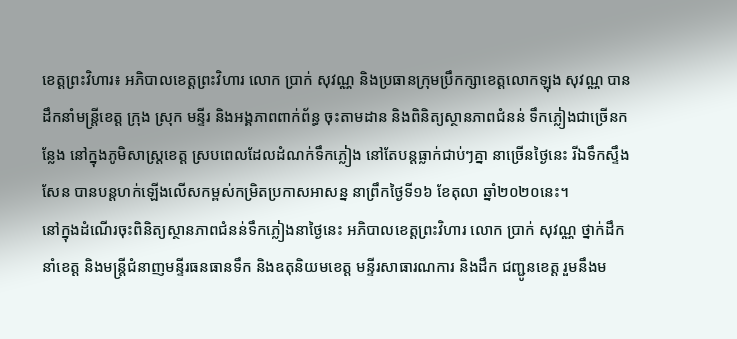ខេត្តព្រះវិហារ៖ អភិបាលខេត្តព្រះវិហារ លោក ប្រាក់ សុវណ្ណ និងប្រធានក្រុមប្រឹកក្សាខេត្តលោកឡុង សុវណ្ណ បានដឹកនាំមន្ត្រីខេត្ត ក្រុង ស្រុក មន្ទីរ និងអង្គភាពពាក់ព័ន្ធ ចុះតាមដាន និងពិនិត្យស្ថានភាពជំនន់ ទឹកភ្លៀងជាច្រើនកន្លែង នៅក្នុងភូមិសាស្ត្រខេត្ត ស្របពេលដែលដំណក់ទឹកភ្លៀង នៅតែបន្តធ្លាក់ជាប់ៗគ្នា នាច្រើនថ្ងៃនេះ រីឯទឹកស្ទឹងសែន បានបន្តហក់ឡើងលើសកម្ពស់កម្រិតប្រកាសអាសន្ន នាព្រឹកថ្ងៃទី១៦ ខែតុលា ឆ្នាំ២០២០នេះ។
នៅក្នុងដំណើរចុះពិនិត្យស្ថានភាពជំនន់ទឹកភ្លៀងនាថ្ងៃនេះ អភិបាលខេត្តព្រះវិហារ លោក ប្រាក់ សុវណ្ណ ថ្នាក់ដឹកនាំខេត្ត និងមន្ត្រីជំនាញមន្ទីរធនធានទឹក និងឧតុនិយមខេត្ត មន្ទីរសាធារណការ និងដឹក ជញ្ជូនខេត្ត រួមនឹងម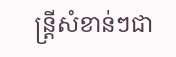ន្ត្រីសំខាន់ៗជា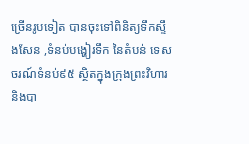ច្រើនរូបទៀត បានចុះទៅពិនិត្យទឹកស្ទឹងសែន ,ទំនប់បង្ហៀរទឹក នៃតំបន់ ទេសចរណ៍ទំនប់៩៥ ស្ថិតក្នុងក្រុងព្រះវិហារ និងបា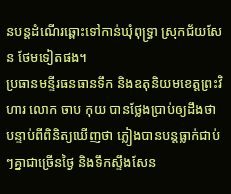នបន្តដំណើរឆ្ពោះទៅកាន់ឃុំពុទ្រ្ធា ស្រុកជ័យសែន ថែមទៀតផង។
ប្រធានមន្ទីរធនធានទឹក និងឧតុនិយមខេត្តព្រះវិហារ លោក ចាប កុយ បានថ្លែងប្រាប់ឲ្យដឹងថា បន្ទាប់ពីពិនិត្យឃើញថា ភ្លៀងបានបន្តធ្លាក់ជាប់ៗគ្នាជាច្រើនថ្ងៃ និងទឹកស្ទឹងសែន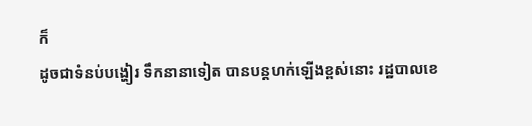ក៏
ដូចជាទំនប់បង្ហៀរ ទឹកនានាទៀត បានបន្តហក់ឡើងខ្ពស់នោះ រដ្ឋបាលខេ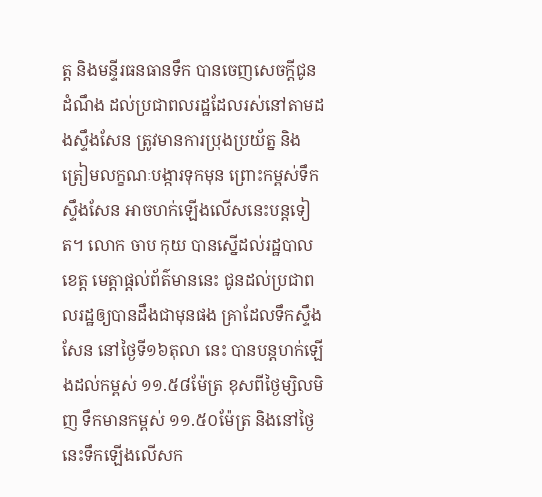ត្ត និងមន្ទីរធនធានទឹក បានចេញសេចក្តីជូនដំណឹង ដល់ប្រជាពលរដ្ឋដែលរស់នៅតាមដងស្ទឹងសែន ត្រូវមានការប្រុងប្រយ័ត្ន និងត្រៀមលក្ខណៈបង្ការទុកមុន ព្រោះកម្ពស់ទឹកស្ទឹងសែន អាចហក់ឡើងលើសនេះបន្តទៀត។ លោក ចាប កុយ បានស្នើដល់រដ្ឋបាលខេត្ត មេត្តាផ្តល់ព័ត៌មាននេះ ជូនដល់ប្រជាពលរដ្ឋឲ្យបានដឹងជាមុនផង គ្រាដែលទឹកស្ទឹងសែន នៅថ្ងៃទី១៦តុលា នេះ បានបន្តហក់ឡើងដល់កម្ពស់ ១១.៥៨ម៉ែត្រ ខុសពីថ្ងៃម្សិលមិញ ទឹកមានកម្ពស់ ១១.៥០ម៉ែត្រ និងនៅថ្ងៃ នេះទឹកឡើងលើសក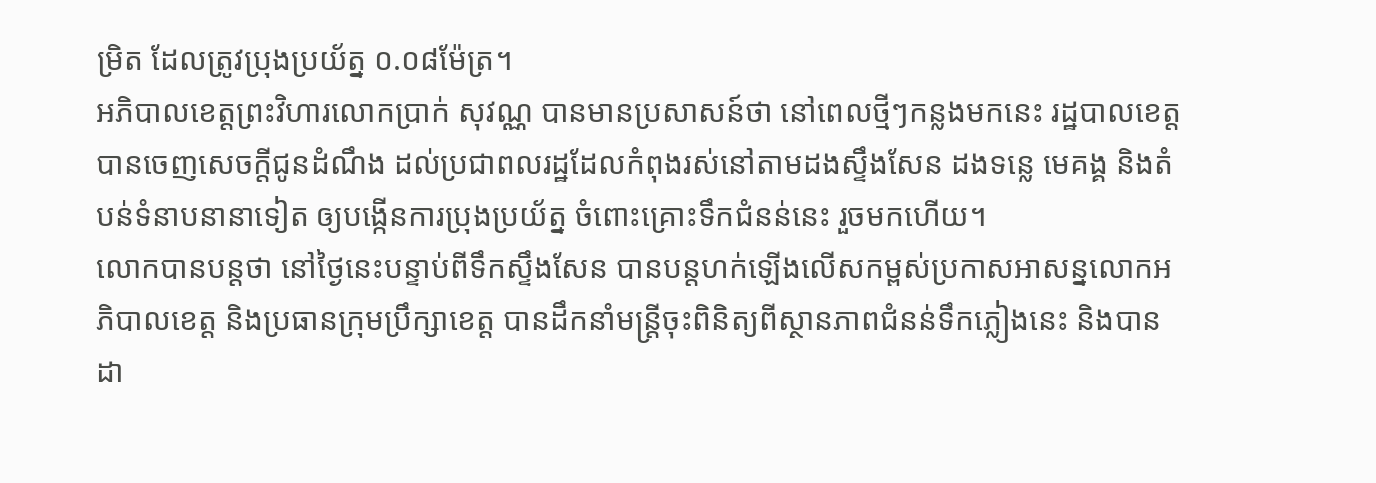ម្រិត ដែលត្រូវប្រុងប្រយ័ត្ន ០.០៨ម៉ែត្រ។
អភិបាលខេត្តព្រះវិហារលោកប្រាក់ សុវណ្ណ បានមានប្រសាសន៍ថា នៅពេលថ្មីៗកន្លងមកនេះ រដ្ឋបាលខេត្ត បានចេញសេចក្តីជូនដំណឹង ដល់ប្រជាពលរដ្ឋដែលកំពុងរស់នៅតាមដងស្ទឹងសែន ដងទន្លេ មេគង្គ និងតំបន់ទំនាបនានាទៀត ឲ្យបង្កើនការប្រុងប្រយ័ត្ន ចំពោះគ្រោះទឹកជំនន់នេះ រួចមកហើយ។
លោកបានបន្តថា នៅថ្ងៃនេះបន្ទាប់ពីទឹកស្ទឹងសែន បានបន្តហក់ឡើងលើសកម្ពស់ប្រកាសអាសន្នលោកអភិបាលខេត្ត និងប្រធានក្រុមប្រឹក្សាខេត្ត បានដឹកនាំមន្ត្រីចុះពិនិត្យពីស្ថានភាពជំនន់ទឹកភ្លៀងនេះ និងបាន ដា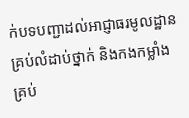ក់បទបញ្ជាដល់អាជ្ញាធរមូលដ្ឋានគ្រប់លំដាប់ថ្នាក់ និងកងកម្លាំងគ្រប់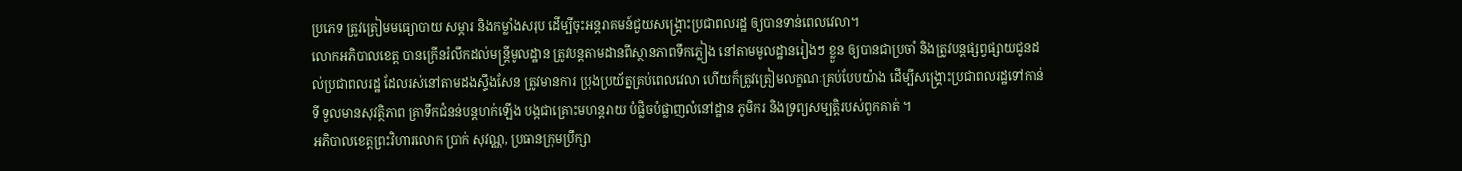ប្រភេទ ត្រូវត្រៀមមធ្យោបាយ សម្ភារ និងកម្លាំងសរុប ដើម្បីចុះអន្តរាគមន៍ជួយសង្គ្រោះប្រជាពលរដ្ឋ ឲ្យបានទាន់ពេលវេលា។
លោកអភិបាលខេត្ត បានក្រើនរំលឹកដល់មន្ត្រីមូលដ្ឋាន ត្រូវបន្តតាមដានពីស្ថានភាពទឹកភ្លៀង នៅតាមមូលដ្ឋានរៀងៗ ខ្លួន ឲ្យបានជាប្រចាំ និងត្រូវបន្តផ្សព្វផ្សាយជូនដល់ប្រជាពលរដ្ឋ ដែលរស់នៅតាមដងស្ទឹងសែន ត្រូវមានការ ប្រុងប្រយ័ត្នគ្រប់ពេលវេលា ហើយក៏ត្រូវត្រៀមលក្ខណៈគ្រប់បែបយ៉ាង ដើម្បីសង្គ្រោះប្រជាពលរដ្ឋទៅកាន់ទី ទួលមានសុវត្ថិភាព គ្រាទឹកជំនន់បន្តហក់ឡើង បង្កជាគ្រោះមហន្តរាយ បំផ្លិចបំផ្លាញលំនៅដ្ឋាន ភូមិករ និងទ្រព្យសម្បត្តិរបស់ពួកគាត់ ។
អភិបាលខេត្តព្រះវិហារលោក ប្រាក់ សុវណ្ណ, ប្រធានក្រុមប្រឹក្សា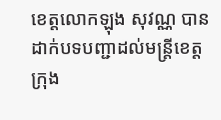ខេត្តលោកឡុង សុវណ្ណ បានដាក់បទបញ្ជាដល់មន្ត្រីខេត្ត ក្រុង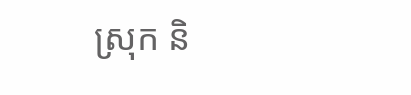ស្រុក និ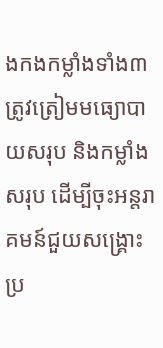ងកងកម្លាំងទាំង៣ ត្រូវត្រៀមមធ្យោបាយសរុប និងកម្លាំង សរុប ដើម្បីចុះអន្តរាគមន៍ជួយសង្គ្រោះប្រ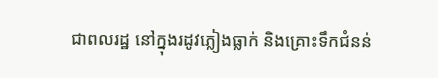ជាពលរដ្ឋ នៅក្នុងរដូវភ្លៀងធ្លាក់ និងគ្រោះទឹកជំនន់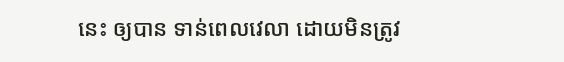នេះ ឲ្យបាន ទាន់ពេលវេលា ដោយមិនត្រូវ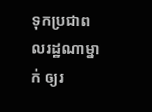ទុកប្រជាពលរដ្ឋណាម្នាក់ ឲ្យរ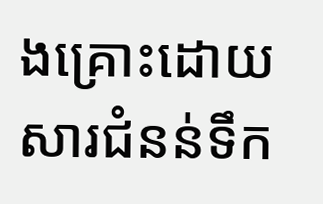ងគ្រោះដោយសារជំនន់ទឹក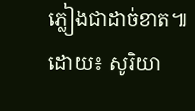ភ្លៀងជាដាច់ខាត៕ ដោយ៖ សូរិយា